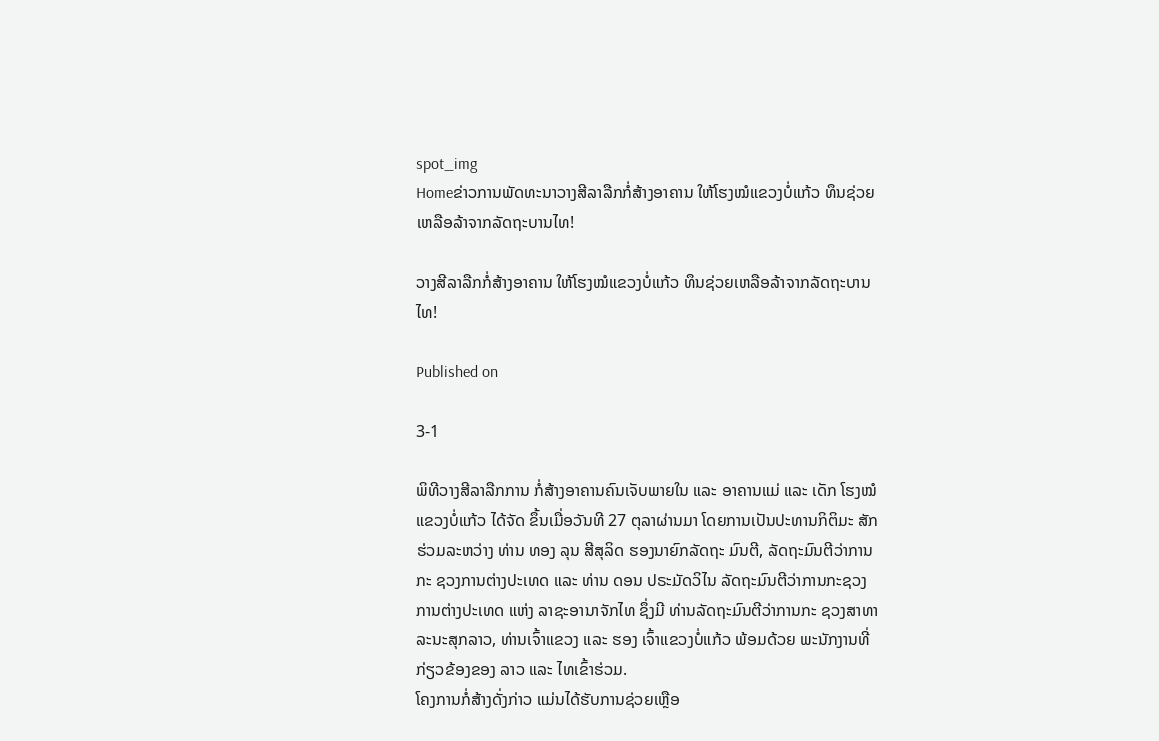spot_img
Homeຂ່າວການພັດທະນາວາງສີລາລືກກໍ່ສ້າງອາຄານ ໃຫ້ໂຮງໝໍແຂວງບໍ່ແກ້ວ ທຶນຊ່ວຍເຫລືອລ້າຈາກລັດຖະບານໄທ!

ວາງສີລາລືກກໍ່ສ້າງອາຄານ ໃຫ້ໂຮງໝໍແຂວງບໍ່ແກ້ວ ທຶນຊ່ວຍເຫລືອລ້າຈາກລັດຖະບານໄທ!

Published on

3-1

ພິທີວາງສີລາລືກການ ກໍ່ສ້າງອາຄານຄົນເຈັບພາຍໃນ ແລະ ອາຄານແມ່ ແລະ ເດັກ ໂຮງໝໍແຂວງບໍ່ແກ້ວ ໄດ້ຈັດ ຂຶ້ນເມື່ອວັນທີ 27 ຕຸລາຜ່ານມາ ໂດຍການເປັນປະທານກິຕິມະ ສັກຮ່ວມລະຫວ່າງ ທ່ານ ທອງ ລຸນ ສີສຸລິດ ຮອງນາຍົກລັດຖະ ມົນຕີ, ລັດຖະມົນຕີວ່າການກະ ຊວງການຕ່າງປະເທດ ແລະ ທ່ານ ດອນ ປຣະມັດວິໄນ ລັດຖະມົນຕີວ່າການກະຊວງ ການຕ່າງປະເທດ ແຫ່ງ ລາຊະອານາຈັກໄທ ຊຶ່ງມີ ທ່ານລັດຖະມົນຕີວ່າການກະ ຊວງສາທາລະນະສຸກລາວ, ທ່ານເຈົ້າແຂວງ ແລະ ຮອງ ເຈົ້າແຂວງບໍ່ແກ້ວ ພ້ອມດ້ວຍ ພະນັກງານທີ່ກ່ຽວຂ້ອງຂອງ ລາວ ແລະ ໄທເຂົ້າຮ່ວມ.
ໂຄງການກໍ່ສ້າງດັ່ງກ່າວ ແມ່ນໄດ້ຮັບການຊ່ວຍເຫຼືອ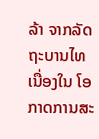ລ້າ ຈາກລັດຖະບານໄທ ເນື່ອງໃນ ໂອກາດການສະ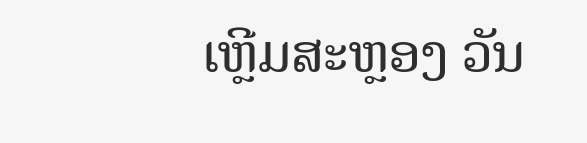ເຫຼີມສະຫຼອງ ວັນ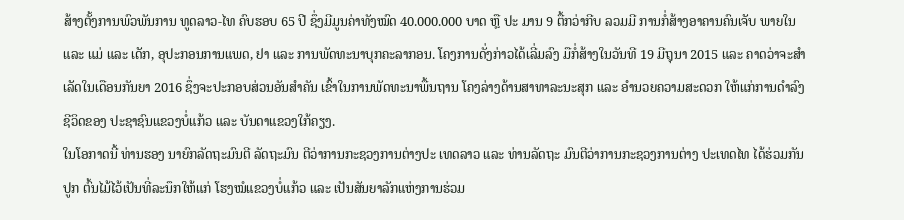ສ້າງຕັ້ງການພົວພັນການ ທູດລາວ-ໄທ ຄົບຮອບ 65 ປີ ຊຶ່ງມີມູນຄ່າທັງໝົດ 40.000.000 ບາດ ຫຼື ປະ ມານ 9 ຕື້ກວ່າກີບ ລວມມີ ການກໍ່ສ້າງອາຄານຄົນເຈັບ ພາຍໃນ ແລະ ແມ່ ແລະ ເດັກ, ອຸປະກອນການແພດ, ຢາ ແລະ ການພັດທະນາບຸກຄະລາກອນ. ໂຄງການດັ່ງກ່າວໄດ້ເລີ່ມລົງ ມືກໍ່ສ້າງໃນວັນທີ 19 ມີຖຸນາ 2015 ແລະ ຄາດວ່າຈະສຳ ເລັດໃນເດືອນກັນຍາ 2016 ຊຶ່ງຈະປະກອບສ່ວນອັນສຳຄັນ ເຂົ້າໃນການພັດທະນາພື້ນຖານ ໂຄງລ່າງດ້ານສາທາລະນະສຸກ ແລະ ອຳນວຍຄວາມສະດວກ ໃຫ້ແກ່ການດຳລົງຊີວິດຂອງ ປະຊາຊົນແຂວງບໍ່ແກ້ວ ແລະ ບັນດາແຂວງໃກ້ຄຽງ.
ໃນໂອກາດນີ້ ທ່ານຮອງ ນາຍົກລັດຖະມົນຕີ ລັດຖະມົນ ຕີວ່າການກະຊວງການຕ່າງປະ ເທດລາວ ແລະ ທ່ານລັດຖະ ມົນຕີວ່າການກະຊວງການຕ່າງ ປະເທດໄທ ໄດ້ຮ່ວມກັນປູກ ຕົ້ນໄມ້ໄວ້ເປັນທີ່ລະນຶກໃຫ້ແກ່ ໂຮງໝໍແຂວງບໍ່ແກ້ວ ແລະ ເປັນສັນຍາລັກແຫ່ງການຮ່ວມ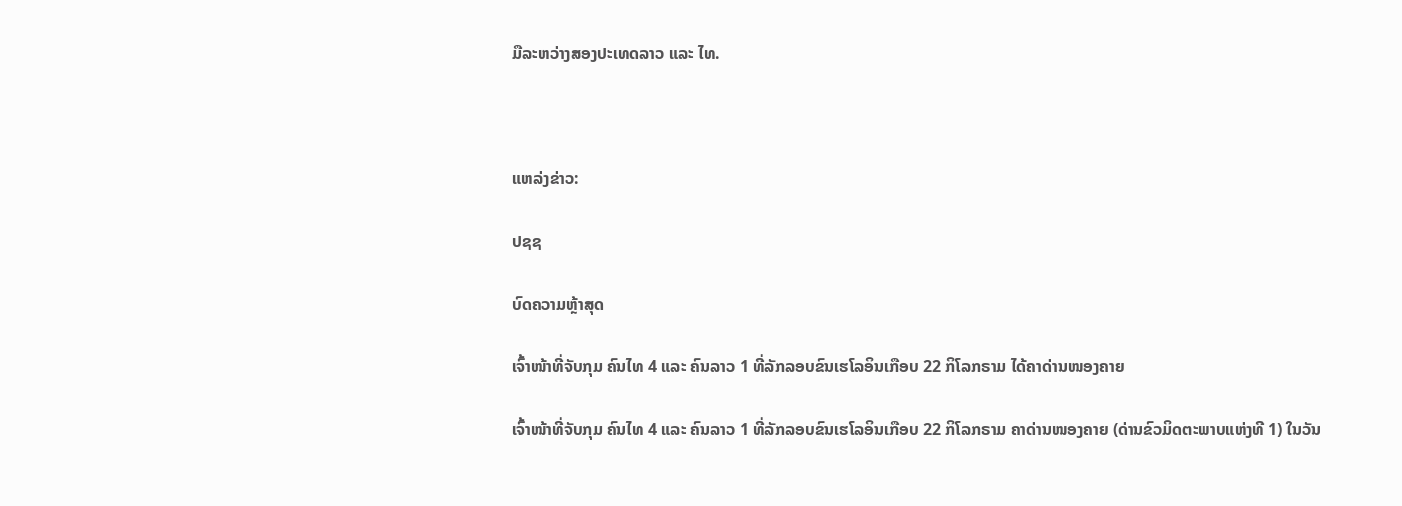ມືລະຫວ່າງສອງປະເທດລາວ ແລະ ໄທ.



ແຫລ່ງຂ່າວ:

ປຊຊ

ບົດຄວາມຫຼ້າສຸດ

ເຈົ້າໜ້າທີ່ຈັບກຸມ ຄົນໄທ 4 ແລະ ຄົນລາວ 1 ທີ່ລັກລອບຂົນເຮໂລອິນເກືອບ 22 ກິໂລກຣາມ ໄດ້ຄາດ່ານໜອງຄາຍ

ເຈົ້າໜ້າທີ່ຈັບກຸມ ຄົນໄທ 4 ແລະ ຄົນລາວ 1 ທີ່ລັກລອບຂົນເຮໂລອິນເກືອບ 22 ກິໂລກຣາມ ຄາດ່ານໜອງຄາຍ (ດ່ານຂົວມິດຕະພາບແຫ່ງທີ 1) ໃນວັນ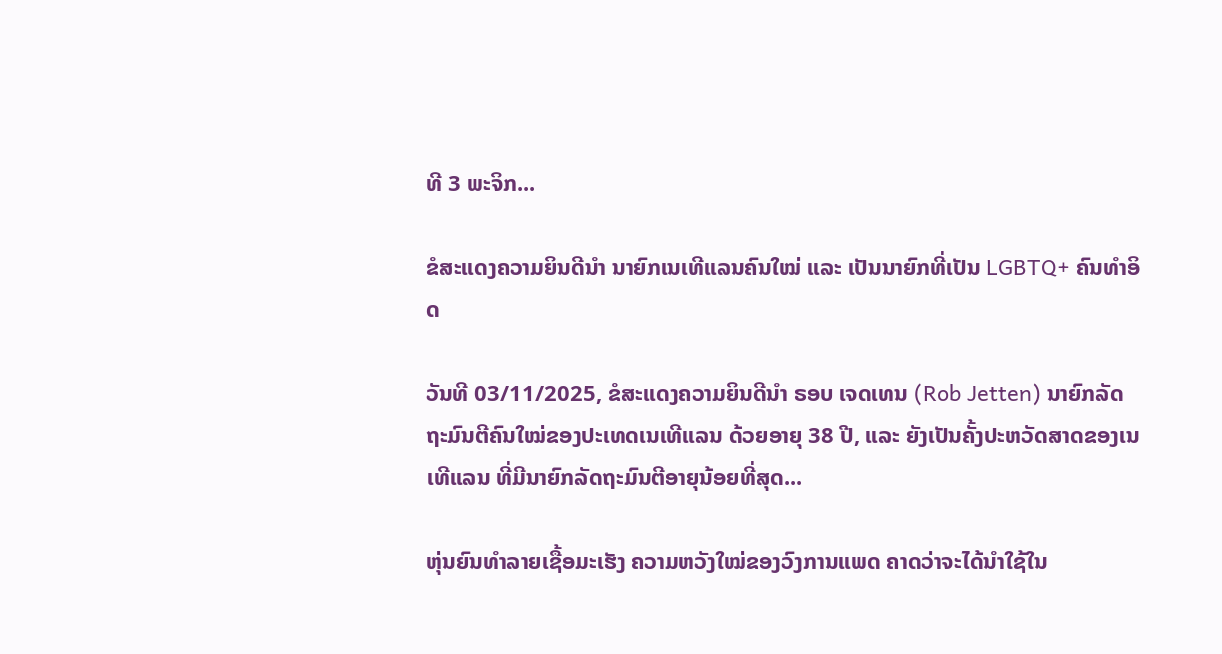ທີ 3 ພະຈິກ...

ຂໍສະແດງຄວາມຍິນດີນຳ ນາຍົກເນເທີແລນຄົນໃໝ່ ແລະ ເປັນນາຍົກທີ່ເປັນ LGBTQ+ ຄົນທຳອິດ

ວັນທີ 03/11/2025, ຂໍສະແດງຄວາມຍິນດີນຳ ຣອບ ເຈດເທນ (Rob Jetten) ນາຍົກລັດຖະມົນຕີຄົນໃໝ່ຂອງປະເທດເນເທີແລນ ດ້ວຍອາຍຸ 38 ປີ, ແລະ ຍັງເປັນຄັ້ງປະຫວັດສາດຂອງເນເທີແລນ ທີ່ມີນາຍົກລັດຖະມົນຕີອາຍຸນ້ອຍທີ່ສຸດ...

ຫຸ່ນຍົນທຳລາຍເຊື້ອມະເຮັງ ຄວາມຫວັງໃໝ່ຂອງວົງການແພດ ຄາດວ່າຈະໄດ້ນໍາໃຊ້ໃນ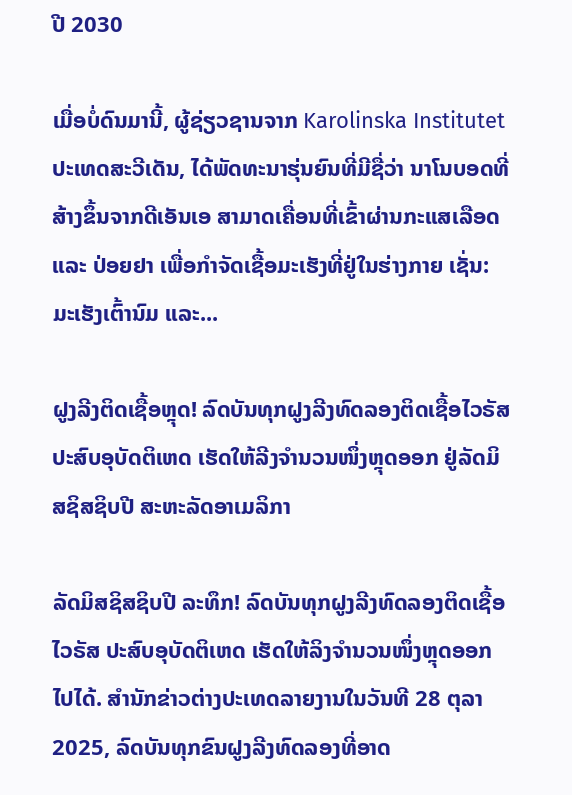ປີ 2030

ເມື່ອບໍ່ດົນມານີ້, ຜູ້ຊ່ຽວຊານຈາກ Karolinska Institutet ປະເທດສະວີເດັນ, ໄດ້ພັດທະນາຮຸ່ນຍົນທີ່ມີຊື່ວ່າ ນາໂນບອດທີ່ສ້າງຂຶ້ນຈາກດີເອັນເອ ສາມາດເຄື່ອນທີ່ເຂົ້າຜ່ານກະແສເລືອດ ແລະ ປ່ອຍຢາ ເພື່ອກຳຈັດເຊື້ອມະເຮັງທີ່ຢູ່ໃນຮ່າງກາຍ ເຊັ່ນ: ມະເຮັງເຕົ້ານົມ ແລະ...

ຝູງລີງຕິດເຊື້ອຫຼຸດ! ລົດບັນທຸກຝູງລີງທົດລອງຕິດເຊື້ອໄວຣັສ ປະສົບອຸບັດຕິເຫດ ເຮັດໃຫ້ລີງຈຳນວນໜຶ່ງຫຼຸດອອກ ຢູ່ລັດມິສຊິສຊິບປີ ສະຫະລັດອາເມລິກາ

ລັດມິສຊິສຊິບປີ ລະທຶກ! ລົດບັນທຸກຝູງລີງທົດລອງຕິດເຊື້ອໄວຣັສ ປະສົບອຸບັດຕິເຫດ ເຮັດໃຫ້ລິງຈຳນວນໜຶ່ງຫຼຸດອອກໄປໄດ້. ສຳນັກຂ່າວຕ່າງປະເທດລາຍງານໃນວັນທີ 28 ຕຸລາ 2025, ລົດບັນທຸກຂົນຝູງລີງທົດລອງທີ່ອາດ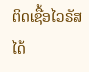ຕິດເຊື້ອໄວຣັສ ໄດ້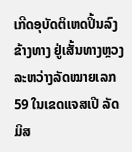ເກີດອຸບັດຕິເຫດປິ້ນລົງຂ້າງທາງ ຢູ່ເສັ້ນທາງຫຼວງລະຫວ່າງລັດໝາຍເລກ 59 ໃນເຂດແຈສເປີ ລັດມິສ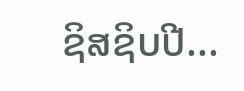ຊິສຊິບປີ...